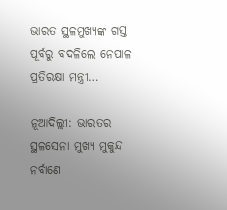ଭାରତ ସ୍ଥଳମୁଖ୍ୟଙ୍କ ଗସ୍ତ ପୂର୍ବରୁ ବଦଳିଲେ ନେପାଳ ପ୍ରତିରକ୍ଷା ମନ୍ତ୍ରୀ…

ନୂଆଦିଲ୍ଲୀ: ଭାରତର ସ୍ଥଳସେନା ମୁଖ୍ୟ ମୁକୁନ୍ଦ ନର୍ବାଣେ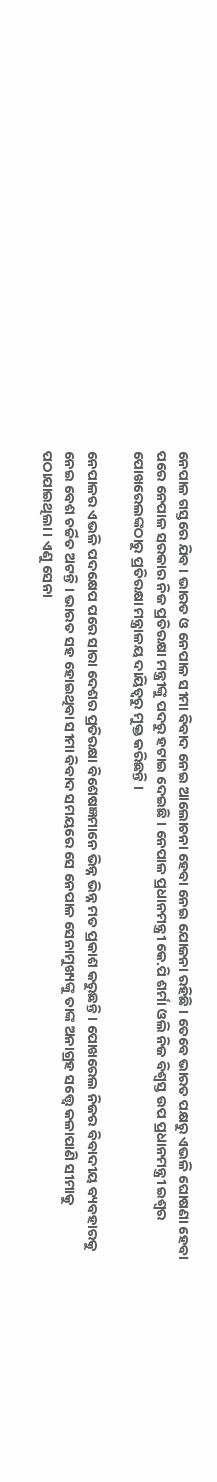ନେପାଳ ଗସ୍ତରେ ଯିବ । ଭାରତ ଓ ନେପାଳ ସୀମା ବିବାଦ ନେଇ ଆଲୋଚନା ହେବା ନେଇ ଯୋଜନା ରହିଛି । ତେବେ ଭାରତ ପକ୍ଷରୁ ଏଭଳି ଘୋଷଣା ହେବା ପରେ ନେପାଳ ସରକାର ନିଜ ପ୍ରତିରକ୍ଷା ମନ୍ତ୍ରୀଙ୍କୁ ପଦରୁ ହଟାଇ ଦେଇଛି । ନେପାଳ ପ୍ରଧାନମନ୍ତ୍ରୀ କେ.ପି ଶର୍ମା ଓଲି ନିଜ ବିଶ୍ୱସ୍ତ ଉପ ପ୍ରଧାନମନ୍ତ୍ରୀ ଇଶ୍ୱର ପୋଖରେଲଙ୍କଠାରୁ ପ୍ରତିରକ୍ଷା ମନ୍ତ୍ରାଳୟ ଦାୟିତ୍ୱରୁ ମୁକ୍ତ କରିଛନ୍ତି ।

ନେପାଳର ଏଭଳି ପଦକ୍ଷେପ ପରେ ସାରା ଦେଶର ପ୍ରତିରକ୍ଷା ବିଶେଷଜ୍ଞମାନେ ଭିନ୍ନ ଭିନ୍ନ ମତ ପ୍ରକାଶ କରୁଛନ୍ତି । ପୋଖରେଲ ନିଜର ବିବାଦୀୟ ବ୍ୟବହାରକୁ ନେଇ ବେଶ ଚର୍ଚ୍ଚିତ ଅଟନ୍ତି । ଭାରତ ସହ ହୋଇଥିବା ସୀମା ବିବାଦ ସମୟରେ ସେ ନେପାଳ ସେନାମୁଖ୍ୟଙ୍କୁ ତାଙ୍କ ଅନାଗ୍ରହ ସତ୍ତ୍ୱେ କଳାପାଣି ସୀମାକୁ ପଠାଯାଇଥିଲା । ଏଣୁ ସେନା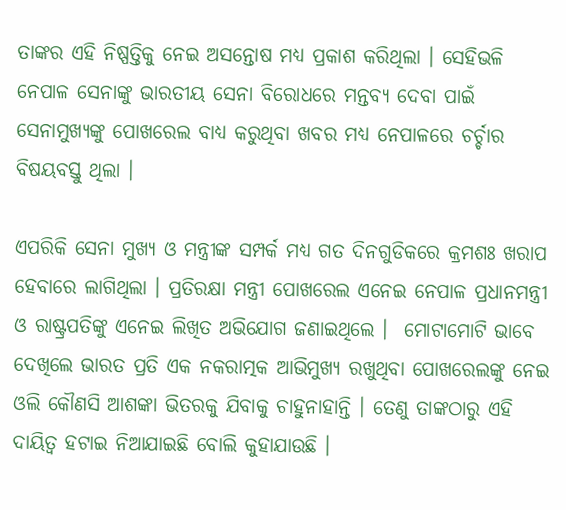ତାଙ୍କର ଏହି ନିଷ୍ପତ୍ତିକୁ ନେଇ ଅସନ୍ତୋଷ ମଧ୍ୟ ପ୍ରକାଶ କରିଥିଲା । ସେହିଭଳି ନେପାଳ ସେନାଙ୍କୁ ଭାରତୀୟ ସେନା ବିରୋଧରେ ମନ୍ତବ୍ୟ ଦେବା ପାଇଁ ସେନାମୁଖ୍ୟଙ୍କୁ ପୋଖରେଲ ବାଧ୍ୟ କରୁଥିବା ଖବର ମଧ୍ୟ ନେପାଳରେ ଚର୍ଚ୍ଚାର ବିଷୟବସ୍ତୁ ଥିଲା ।

ଏପରିକି ସେନା ମୁଖ୍ୟ ଓ ମନ୍ତ୍ରୀଙ୍କ ସମ୍ପର୍କ ମଧ୍ୟ ଗତ ଦିନଗୁଡିକରେ କ୍ରମଶଃ ଖରାପ ହେବାରେ ଲାଗିଥିଲା । ପ୍ରତିରକ୍ଷା ମନ୍ତ୍ରୀ ପୋଖରେଲ ଏନେଇ ନେପାଳ ପ୍ରଧାନମନ୍ତ୍ରୀ ଓ ରାଷ୍ଟ୍ରପତିଙ୍କୁ ଏନେଇ ଲିଖିତ ଅଭିଯୋଗ ଜଣାଇଥିଲେ ।  ମୋଟାମୋଟି ଭାବେ ଦେଖିଲେ ଭାରତ ପ୍ରତି ଏକ ନକରାତ୍ମକ ଆଭିମୁଖ୍ୟ ରଖୁଥିବା ପୋଖରେଲଙ୍କୁ ନେଇ ଓଲି କୌଣସି ଆଶଙ୍କା ଭିତରକୁ ଯିବାକୁ ଚାହୁନାହାନ୍ତି । ତେଣୁ ତାଙ୍କଠାରୁ ଏହି ଦାୟିତ୍ୱ ହଟାଇ ନିଆଯାଇଛି ବୋଲି କୁହାଯାଉଛି ।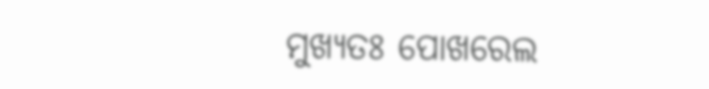ମୁଖ୍ୟତଃ ପୋଖରେଲ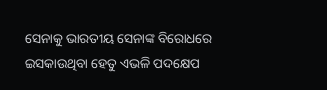ସେନାକୁ ଭାରତୀୟ ସେନାଙ୍କ ବିରୋଧରେ ଇସକାଉଥିବା ହେତୁ ଏଭଳି ପଦକ୍ଷେପ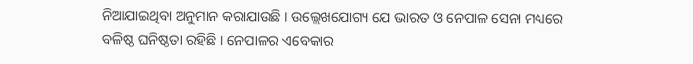ନିଆଯାଇଥିବା ଅନୁମାନ କରାଯାଉଛି । ଉଲ୍ଲେଖଯୋଗ୍ୟ ଯେ ଭାରତ ଓ ନେପାଳ ସେନା ମଧ୍ୟରେ ବଳିଷ୍ଠ ଘନିଷ୍ଠତା ରହିଛି । ନେପାଳର ଏବେକାର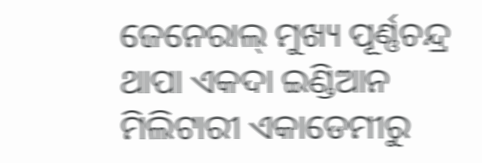ଜେନେରାଲ୍ ମୁଖ୍ୟ ପୂର୍ଣ୍ଣଚନ୍ଦ୍ର ଥାପା ଏକଦା ଇଣ୍ଡିଆନ ମିଲିଟାରୀ ଏକାଡେମୀରୁ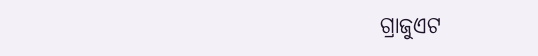ଗ୍ରାଜୁଏଟ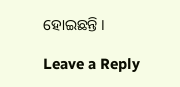ହୋଇଛନ୍ତି ।

Leave a Reply